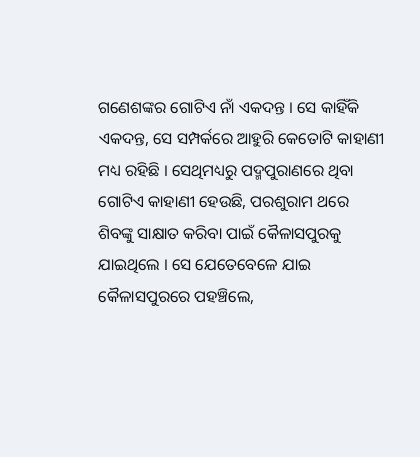ଗଣେଶଙ୍କର ଗୋଟିଏ ନାଁ ଏକଦନ୍ତ । ସେ କାହିଁକି ଏକଦନ୍ତ, ସେ ସମ୍ପର୍କରେ ଆହୁରି କେତୋଟି କାହାଣୀ ମଧ୍ୟ ରହିଛି । ସେଥିମଧ୍ୟରୁ ପଦ୍ମପୁରାଣରେ ଥିବା ଗୋଟିଏ କାହାଣୀ ହେଉଛି, ପରଶୁରାମ ଥରେ ଶିବଙ୍କୁ ସାକ୍ଷାତ କରିବା ପାଇଁ କୈଳାସପୁରକୁ ଯାଇଥିଲେ । ସେ ଯେତେବେଳେ ଯାଇ କୈଳାସପୁରରେ ପହଞ୍ଚିଲେ,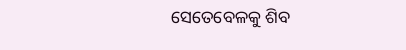ସେତେବେଳକୁ ଶିବ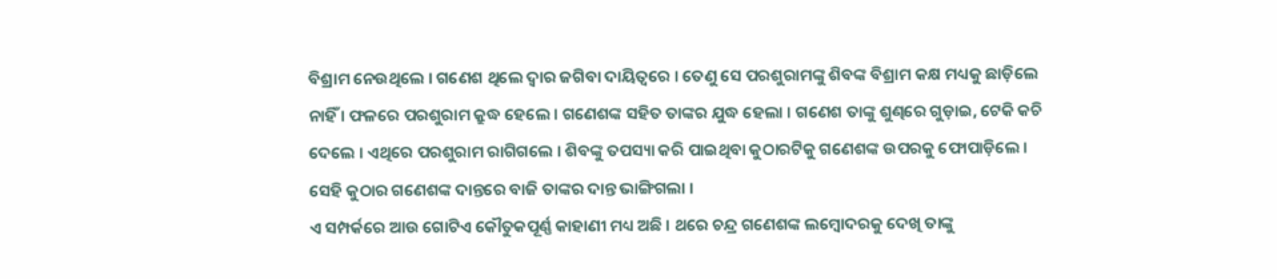ବିଶ୍ରାମ ନେଉଥିଲେ । ଗଣେଶ ଥିଲେ ଦ୍ୱାର ଜଗିବା ଦାୟିତ୍ୱରେ । ତେଣୁ ସେ ପରଶୁରାମଙ୍କୁ ଶିବଙ୍କ ବିଶ୍ରାମ କକ୍ଷ ମଧ୍ୟକୁ ଛାଡ଼ିଲେ ନାହିଁ । ଫଳରେ ପରଶୁରାମ କ୍ରୁଦ୍ଧ ହେଲେ । ଗଣେଶଙ୍କ ସହିତ ତାଙ୍କର ଯୁଦ୍ଧ ହେଲା । ଗଣେଶ ତାଙ୍କୁ ଶୁଣ୍ଢରେ ଗୁଡ଼ାଇ, ଟେକି କଚି ଦେଲେ । ଏଥିରେ ପରଶୁରାମ ରାଗିଗଲେ । ଶିବଙ୍କୁ ତପସ୍ୟା କରି ପାଇଥିବା କୁଠାରଟିକୁ ଗଣେଶଙ୍କ ଉପରକୁ ଫୋପାଡ଼ିଲେ । ସେହି କୁଠାର ଗଣେଶଙ୍କ ଦାନ୍ତରେ ବାଜି ତାଙ୍କର ଦାନ୍ତ ଭାଙ୍ଗିଗଲା ।
ଏ ସମ୍ପର୍କରେ ଆଉ ଗୋଟିଏ କୌତୁକପୂର୍ଣ୍ଣ କାହାଣୀ ମଧ୍ୟ ଅଛି । ଥରେ ଚନ୍ଦ୍ର ଗଣେଶଙ୍କ ଲମ୍ବୋଦରକୁ ଦେଖି ତାଙ୍କୁ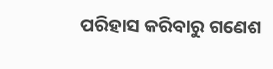ପରିହାସ କରିବାରୁ ଗଣେଶ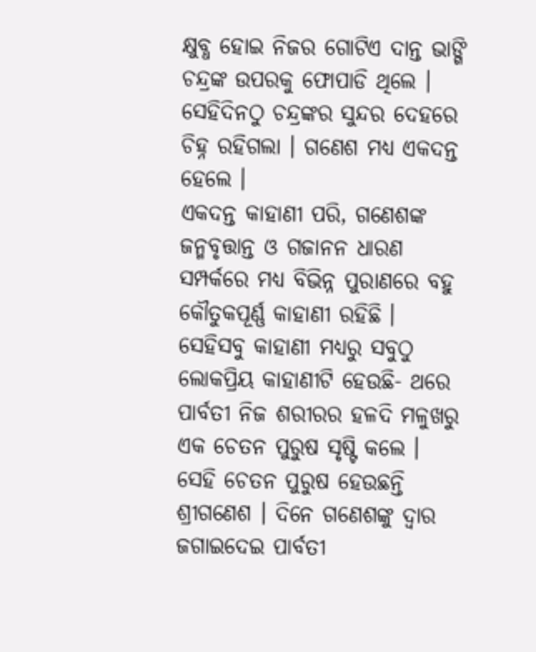କ୍ଷୁବ୍ଧ ହୋଇ ନିଜର ଗୋଟିଏ ଦାନ୍ତ ଭାଙ୍ଗି ଚନ୍ଦ୍ରଙ୍କ ଉପରକୁ ଫୋପାଡି ଥିଲେ । ସେହିଦିନଠୁ ଚନ୍ଦ୍ରଙ୍କର ସୁନ୍ଦର ଦେହରେ ଚିହ୍ନ ରହିଗଲା । ଗଣେଶ ମଧ୍ୟ ଏକଦନ୍ତ ହେଲେ ।
ଏକଦନ୍ତ କାହାଣୀ ପରି, ଗଣେଶଙ୍କ ଜନ୍ମବୃତ୍ତାନ୍ତ ଓ ଗଜାନନ ଧାରଣ ସମ୍ପର୍କରେ ମଧ୍ୟ ବିଭିନ୍ନ ପୁରାଣରେ ବହୁ କୌତୁକପୂର୍ଣ୍ଣ କାହାଣୀ ରହିଛି । ସେହିସବୁ କାହାଣୀ ମଧ୍ୟରୁ ସବୁଠୁ ଲୋକପ୍ରିୟ କାହାଣୀଟି ହେଉଛି- ଥରେ ପାର୍ବତୀ ନିଜ ଶରୀରର ହଳଦି ମଳୁଖରୁ ଏକ ଚେତନ ପୁରୁଷ ସୃଷ୍ଟି କଲେ । ସେହି ଚେତନ ପୁରୁଷ ହେଉଛନ୍ତି ଶ୍ରୀଗଣେଶ । ଦିନେ ଗଣେଶଙ୍କୁ ଦ୍ୱାର ଜଗାଇଦେଇ ପାର୍ବତୀ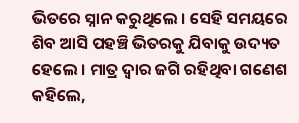ଭିତରେ ସ୍ନାନ କରୁଥିଲେ । ସେହି ସମୟରେ ଶିବ ଆସି ପହଞ୍ଚି ଭିତରକୁ ଯିବାକୁ ଉଦ୍ୟତ ହେଲେ । ମାତ୍ର ଦ୍ୱାର ଜଗି ରହିଥିବା ଗଣେଶ କହିଲେ,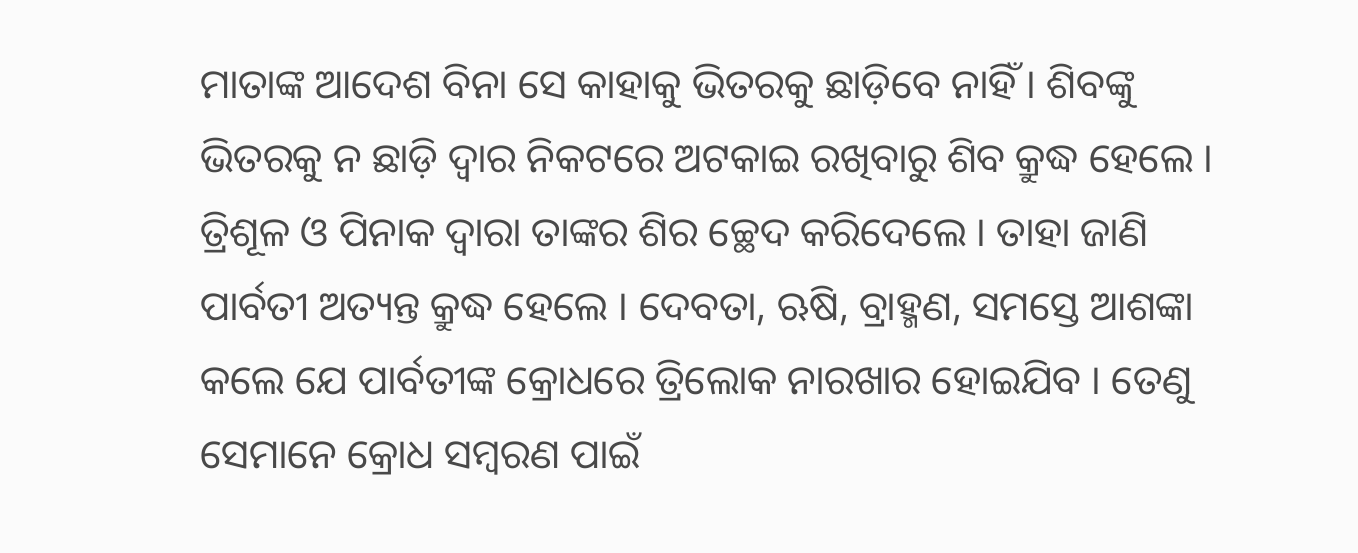ମାତାଙ୍କ ଆଦେଶ ବିନା ସେ କାହାକୁ ଭିତରକୁ ଛାଡ଼ିବେ ନାହିଁ । ଶିବଙ୍କୁ ଭିତରକୁ ନ ଛାଡ଼ି ଦ୍ୱାର ନିକଟରେ ଅଟକାଇ ରଖିବାରୁ ଶିବ କ୍ରୁଦ୍ଧ ହେଲେ । ତ୍ରିଶୂଳ ଓ ପିନାକ ଦ୍ୱାରା ତାଙ୍କର ଶିର ଚ୍ଛେଦ କରିଦେଲେ । ତାହା ଜାଣି ପାର୍ବତୀ ଅତ୍ୟନ୍ତ କ୍ରୁଦ୍ଧ ହେଲେ । ଦେବତା, ଋଷି, ବ୍ରାହ୍ମଣ, ସମସ୍ତେ ଆଶଙ୍କା କଲେ ଯେ ପାର୍ବତୀଙ୍କ କ୍ରୋଧରେ ତ୍ରିଲୋକ ନାରଖାର ହୋଇଯିବ । ତେଣୁ ସେମାନେ କ୍ରୋଧ ସମ୍ବରଣ ପାଇଁ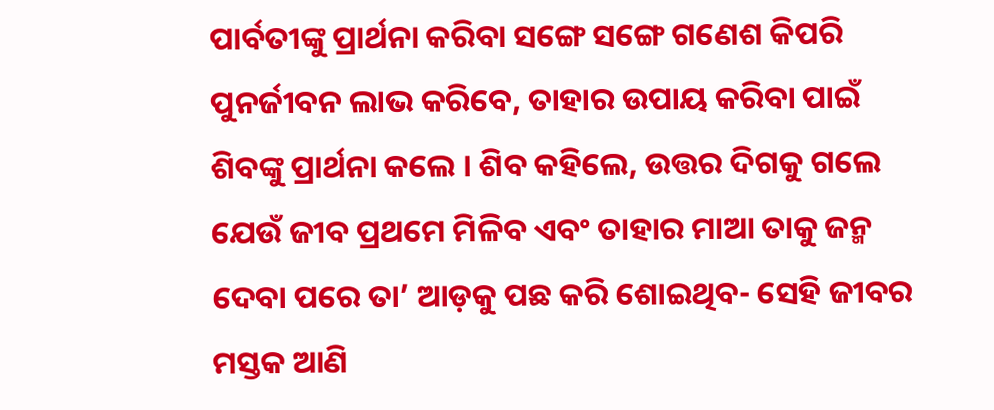ପାର୍ବତୀଙ୍କୁ ପ୍ରାର୍ଥନା କରିବା ସଙ୍ଗେ ସଙ୍ଗେ ଗଣେଶ କିପରି ପୁନର୍ଜୀବନ ଲାଭ କରିବେ, ତାହାର ଉପାୟ କରିବା ପାଇଁ ଶିବଙ୍କୁ ପ୍ରାର୍ଥନା କଲେ । ଶିବ କହିଲେ, ଉତ୍ତର ଦିଗକୁ ଗଲେ ଯେଉଁ ଜୀବ ପ୍ରଥମେ ମିଳିବ ଏବଂ ତାହାର ମାଆ ତାକୁ ଜନ୍ମ ଦେବା ପରେ ତା’ ଆଡ଼କୁ ପଛ କରି ଶୋଇଥିବ- ସେହି ଜୀବର ମସ୍ତକ ଆଣି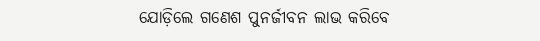ଯୋଡ଼ିଲେ ଗଣେଶ ପୁନର୍ଜୀବନ ଲାଭ କରିବେ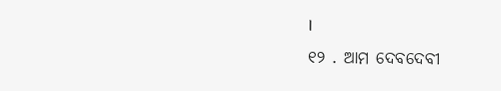।
୧୨ . ଆମ ଦେବଦେବୀ